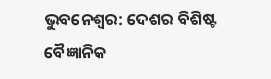ଭୁବନେଶ୍ବର: ଦେଶର ବିଶିଷ୍ଟ ବୈଜ୍ଞାନିକ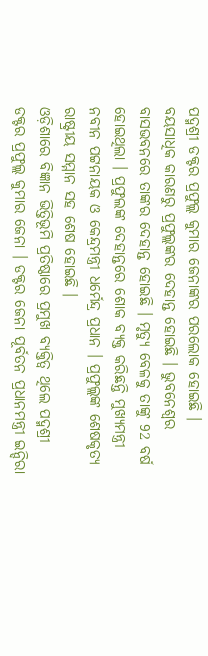ପଦ୍ମଶ୍ରୀ ଡକ୍ଟର ପ୍ରଫୁଲ୍ଲ କୁମାର ଜେନାଙ୍କର ପରଲୋକ ହୋଇଛି । ବୟସାଧିକ କାରଣରୁ ପ୍ରଫୁଲ୍ଲଙ୍କର ଦେହାନ୍ତ ହୋଇଛି । ଭୁବନେଶ୍ୱର ବାସଭବନରେ ତାଙ୍କର ଦେହାନ୍ତ ହୋଇଛି । ମୃତ୍ୟୁ ବେଳକୁ ତାଙ୍କୁ 92 ବର୍ଷ ହୋଇଥିଲା । ପ୍ରଫୁଲଙ୍କ ଦେହାନ୍ତରେ ଶୋକ ବ୍ୟକ୍ତ କରିଛନ୍ତି ମୁଖ୍ୟମନ୍ତ୍ରୀ ନବୀନ ପଟ୍ଟନାୟକ ଓ କେନ୍ଦ୍ରମନ୍ତ୍ରୀ ଧର୍ମେନ୍ଦ୍ର ପ୍ରଧାନ । ପ୍ରଫୁଲ୍ଲଙ୍କ ଶେଷକୃତ୍ୟ ରାଷ୍ଟ୍ରୀୟ ସମ୍ମାନ ସହ ଶେଷ ହୋଇଛି ।
ଓଡ଼ିଶାରେ ବିଜ୍ଞାନ ଭିତ୍ତିଭୂମି ପ୍ରତିଷ୍ଠାରେ ପ୍ରମୁଖ ବ୍ୟକ୍ତିତ୍ୱ ଥିଲେ ପଦ୍ମଶ୍ରୀ ଡକ୍ଟର ପ୍ରଫୁଲ୍ଲ କୁମାର ଜେନା । ଡକ୍ଟର ଜେନା ପୂର୍ବତନ ପ୍ରଧାନମନ୍ତ୍ରୀ ଇନ୍ଦିରା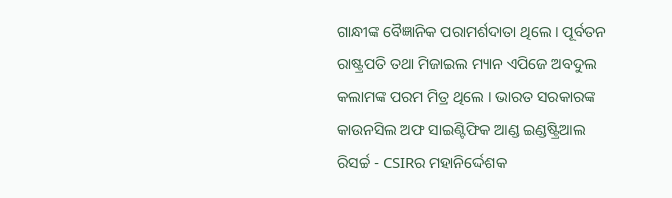ଗାନ୍ଧୀଙ୍କ ବୈଜ୍ଞାନିକ ପରାମର୍ଶଦାତା ଥିଲେ । ପୂର୍ବତନ ରାଷ୍ଟ୍ରପତି ତଥା ମିଜାଇଲ ମ୍ୟାନ ଏପିଜେ ଅବଦୁଲ କଲାମଙ୍କ ପରମ ମିତ୍ର ଥିଲେ । ଭାରତ ସରକାରଙ୍କ କାଉନସିଲ ଅଫ ସାଇଣ୍ଟିଫିକ ଆଣ୍ଡ ଇଣ୍ଡଷ୍ଟ୍ରିଆଲ ରିସର୍ଚ୍ଚ - CSIRର ମହାନିର୍ଦ୍ଦେଶକ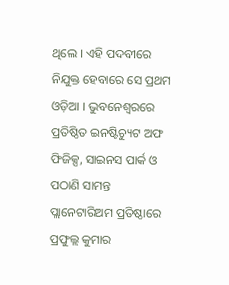ଥିଲେ । ଏହି ପଦବୀରେ ନିଯୁକ୍ତ ହେବାରେ ସେ ପ୍ରଥମ ଓଡ଼ିଆ । ଭୁବନେଶ୍ୱରରେ ପ୍ରତିଷ୍ଠିତ ଇନଷ୍ଟିଚ୍ୟୁଟ ଅଫ ଫିଜିକ୍ସ, ସାଇନସ ପାର୍କ ଓ ପଠାଣି ସାମନ୍ତ ପ୍ଲାନେଟାରିଅମ ପ୍ରତିଷ୍ଠାରେ ପ୍ରଫୁଲ୍ଲ କୁମାର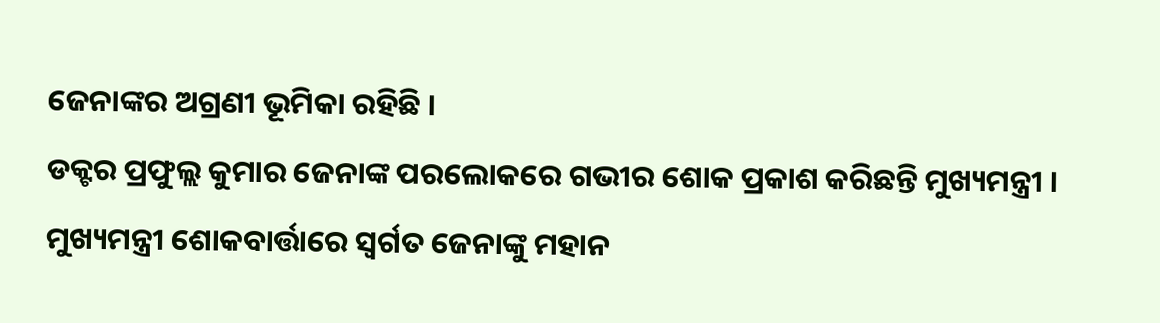ଜେନାଙ୍କର ଅଗ୍ରଣୀ ଭୂମିକା ରହିଛି ।
ଡକ୍ଟର ପ୍ରଫୁଲ୍ଲ କୁମାର ଜେନାଙ୍କ ପରଲୋକରେ ଗଭୀର ଶୋକ ପ୍ରକାଶ କରିଛନ୍ତି ମୁଖ୍ୟମନ୍ତ୍ରୀ । ମୁଖ୍ୟମନ୍ତ୍ରୀ ଶୋକବାର୍ତ୍ତାରେ ସ୍ବର୍ଗତ ଜେନାଙ୍କୁ ମହାନ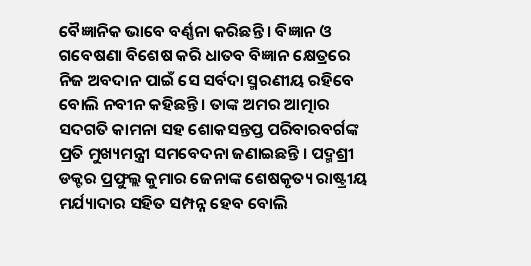ବୈଜ୍ଞାନିକ ଭାବେ ବର୍ଣ୍ଣନା କରିଛନ୍ତି । ବିଜ୍ଞାନ ଓ ଗବେଷଣା ବିଶେଷ କରି ଧାତବ ବିଜ୍ଞାନ କ୍ଷେତ୍ରରେ ନିଜ ଅବଦାନ ପାଇଁ ସେ ସର୍ବଦା ସ୍ମରଣୀୟ ରହିବେ ବୋଲି ନବୀନ କହିଛନ୍ତି । ତାଙ୍କ ଅମର ଆତ୍ମାର ସଦଗତି କାମନା ସହ ଶୋକସନ୍ତପ୍ତ ପରିବାରବର୍ଗଙ୍କ ପ୍ରତି ମୁଖ୍ୟମନ୍ତ୍ରୀ ସମବେଦନା ଜଣାଇଛନ୍ତି । ପଦ୍ମଶ୍ରୀ ଡକ୍ଟର ପ୍ରଫୁଲ୍ଲ କୁମାର ଜେନାଙ୍କ ଶେଷକୃତ୍ୟ ରାଷ୍ଟ୍ରୀୟ ମର୍ଯ୍ୟାଦାର ସହିତ ସମ୍ପନ୍ନ ହେବ ବୋଲି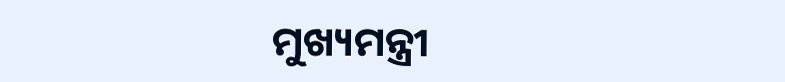ମୁଖ୍ୟମନ୍ତ୍ରୀ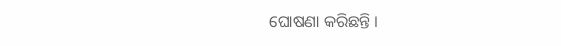ଘୋଷଣା କରିଛନ୍ତି ।